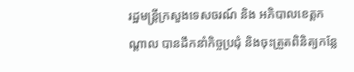រដ្ឋមន្ត្រីក្រសួងទេសចរណ៍ និង អភិបាលខេត្តកណ្ដាល បានដឹកនាំកិច្ចប្រជុំ និងចុះត្រួតពិនិត្យកន្លែ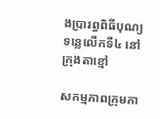ងប្រារព្ធពិធីបុណ្យទន្លេលើកទី៤ នៅក្រុងតាខ្មៅ

សកម្មភាពក្រុមកា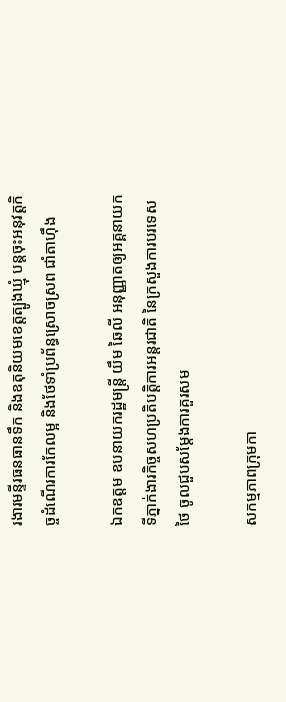រងារមន្ទីរធនធានទឹក និងឧតុនិយមខេត្តត្បូងឃ្មុំ បន្តចុះអនុវត្តកិច្ចដំណើរការកែលម្អ និងថែទាំប្រព័ន្ធស្រោចស្រព ជាំតាហ៊ឹង

ឯកឧត្តម ឧបនាយករដ្ឋមន្ត្រី យឹម ឆៃលី អនុញ្ញាតឲ្យអគ្គនាយកទីភ្នាក់ងារកិច្ចសហប្រតិបត្តិការអន្តរជាតិ នៃក្រសួងការបរទេសថៃ ចូលជួបសម្តែងការគួរសម

សកម្មភាពក្រុមកា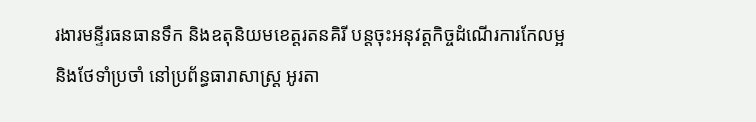រងារមន្ទីរធនធានទឹក និងឧតុនិយមខេត្តរតនគិរី បន្តចុះអនុវត្តកិច្ចដំណើរការកែលម្អ និងថែទាំប្រចាំ នៅប្រព័ន្ធធារាសាស្ត្រ អូរតា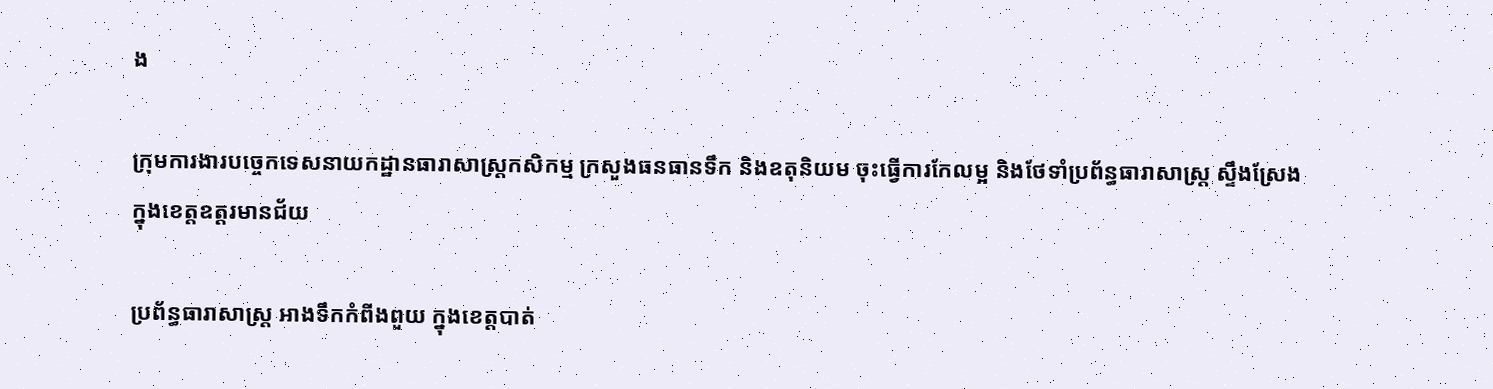ង

ក្រុមការងារបច្ចេកទេសនាយកដ្ឋានធារាសាស្ត្រកសិកម្ម ក្រសួងធនធានទឹក និងឧតុនិយម ចុះធ្វើការកែលម្អ និងថែទាំប្រព័ន្ធធារាសាស្ត្រ ស្ទឹងស្រែង ក្នុងខេត្តឧត្តរមានជ័យ

ប្រព័ន្ធធារាសាស្ត្រ អាងទឹកកំពីងពួយ ក្នុងខេត្តបាត់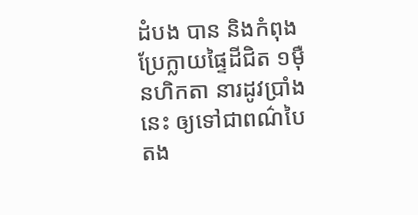ដំបង បាន និងកំពុងប្រែក្លាយផ្ទៃដីជិត ១ម៉ឺនហិកតា នារដូវប្រាំងនេះ ឲ្យទៅជាពណ៌បៃតង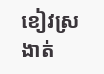ខៀវស្រងាត់